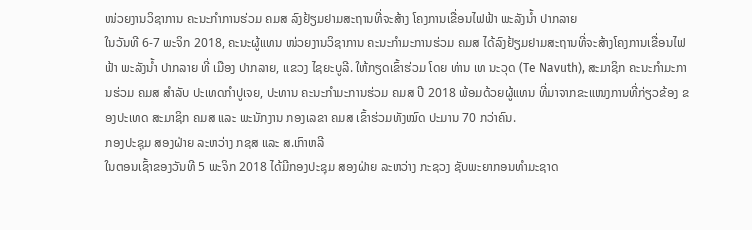ໜ່ວຍງານວິຊາການ ຄະນະກໍາການຮ່ວມ ຄມສ ລົງຢ້ຽມຢາມສະຖານທີ່ຈະສ້າງ ໂຄງການເຂື່ອນໄຟຟ້າ ພະລັງນໍ້າ ປາກລາຍ
ໃນວັນທີ 6-7 ພະຈິກ 2018, ຄະນະຜູ້ແທນ ໜ່ວຍງານວິຊາການ ຄະນະກໍາມະການຮ່ວມ ຄມສ ໄດ້ລົງຢ້ຽມຢາມສະຖານທີ່ຈະສ້າງໂຄງການເຂື່ອນໄຟຟ້າ ພະລັງນໍ້າ ປາກລາຍ ທີ່ ເມືອງ ປາກລາຍ, ແຂວງ ໄຊຍະບູລີ. ໃຫ້ກຽດເຂົ້າຮ່ວມ ໂດຍ ທ່ານ ເທ ນະວຸດ (Te Navuth), ສະມາຊິກ ຄະນະກໍາມະການຮ່ວມ ຄມສ ສໍາລັບ ປະເທດກໍາປູເຈຍ, ປະທານ ຄະນະກໍາມະການຮ່ວມ ຄມສ ປີ 2018 ພ້ອມດ້ວຍຜູ້ແທນ ທີ່ມາຈາກຂະແໜງການທີ່ກ່ຽວຂ້ອງ ຂອງປະເທດ ສະມາຊິກ ຄມສ ແລະ ພະນັກງານ ກອງເລຂາ ຄມສ ເຂົ້າຮ່ວມທັງໝົດ ປະມານ 70 ກວ່າຄົນ.
ກອງປະຊຸມ ສອງຝ່າຍ ລະຫວ່າງ ກຊສ ແລະ ສ.ເກົາຫລີ
ໃນຕອນເຊົ້າຂອງວັນທີ 5 ພະຈິກ 2018 ໄດ້ມີກອງປະຊຸມ ສອງຝ່າຍ ລະຫວ່າງ ກະຊວງ ຊັບພະຍາກອນທຳມະຊາດ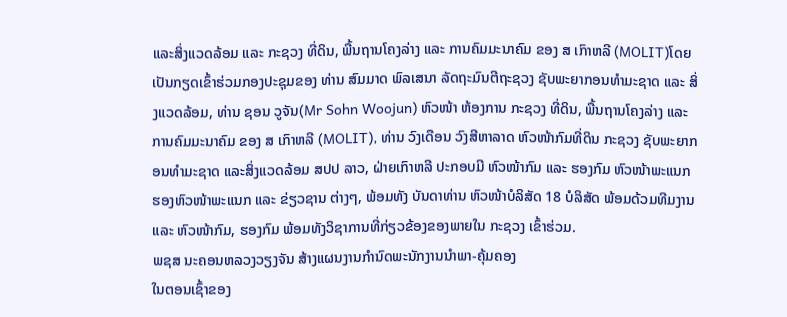ແລະສິ່ງແວດລ້ອມ ແລະ ກະຊວງ ທີ່ດິນ, ພື້ນຖານໂຄງລ່າງ ແລະ ການຄົມມະນາຄົມ ຂອງ ສ ເກົາຫລີ (MOLIT)ໂດຍເປັນກຽດເຂົ້າຮ່ວມກອງປະຊຸມຂອງ ທ່ານ ສົມມາດ ພົລເສນາ ລັດຖະມົນຕີຖະຊວງ ຊັບພະຍາກອນທຳມະຊາດ ແລະ ສິ່ງແວດລ້ອມ, ທ່ານ ຊອນ ວູຈັນ(Mr Sohn Woojun) ຫົວໜ້າ ຫ້ອງການ ກະຊວງ ທີ່ດິນ, ພື້ນຖານໂຄງລ່າງ ແລະ ການຄົມມະນາຄົມ ຂອງ ສ ເກົາຫລີ (MOLIT), ທ່ານ ວົງເດືອນ ວົງສີຫາລາດ ຫົວໜ້າກົມທີ່ດິນ ກະຊວງ ຊັບພະຍາກອນທຳມະຊາດ ແລະສິ່ງແວດລ້ອມ ສປປ ລາວ, ຝ່າຍເກົາຫລີ ປະກອບມີ ຫົວໜ້າກົມ ແລະ ຮອງກົມ ຫົວໜ້າພະແນກ ຮອງຫົວໜ້າພະແນກ ແລະ ຂ່ຽວຊານ ຕ່າງໆ, ພ້ອມທັງ ບັນດາທ່ານ ຫົວໜ້າບໍລິສັດ 18 ບໍລິສັດ ພ້ອມດ້ວມທີມງານ ແລະ ຫົວໜ້າກົມ, ຮອງກົມ ພ້ອມທັງວິຊາການທີ່ກ່ຽວຂ້ອງຂອງພາຍໃນ ກະຊວງ ເຂົ້າຮ່ວມ.
ພຊສ ນະຄອນຫລວງວຽງຈັນ ສ້າງແຜນງານກຳນົດພະນັກງານນຳພາ-ຄຸ້ມຄອງ
ໃນຕອນເຊົ້າຂອງ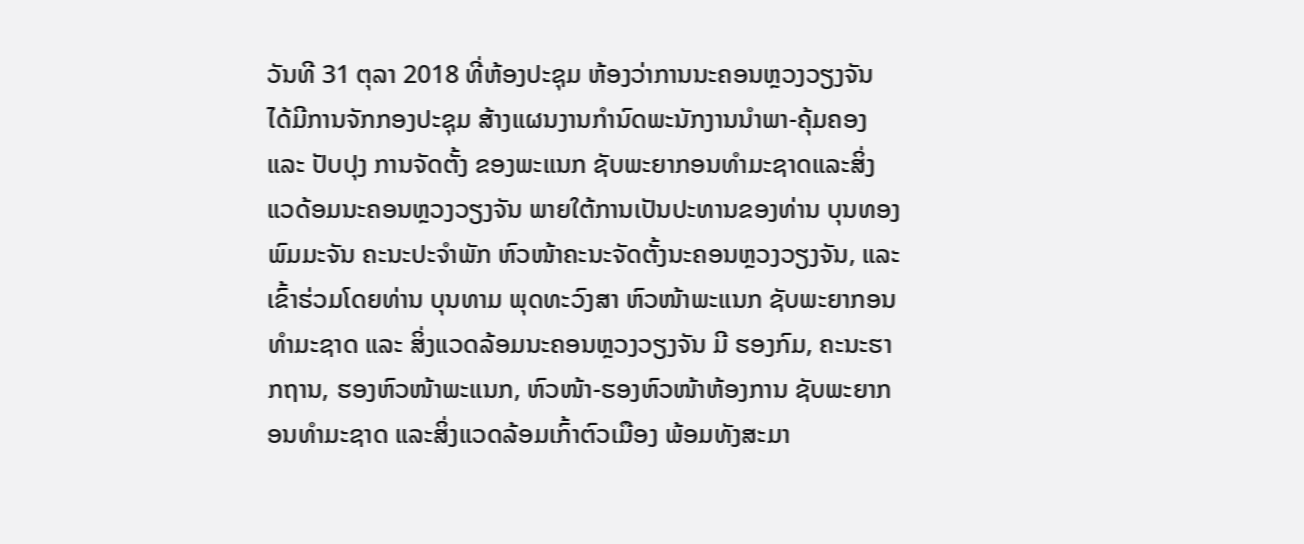ວັນທີ 31 ຕຸລາ 2018 ທີ່ຫ້ອງປະຊຸມ ຫ້ອງວ່າການນະຄອນຫຼວງວຽງຈັນ ໄດ້ມີການຈັກກອງປະຊຸມ ສ້າງແຜນງານກຳນົດພະນັກງານນຳພາ-ຄຸ້ມຄອງ ແລະ ປັບປຸງ ການຈັດຕັ້ງ ຂອງພະແນກ ຊັບພະຍາກອນທຳມະຊາດແລະສິ່ງແວດ້ອມນະຄອນຫຼວງວຽງຈັນ ພາຍໃຕ້ການເປັນປະທານຂອງທ່ານ ບຸນທອງ ພົມມະຈັນ ຄະນະປະຈຳພັກ ຫົວໜ້າຄະນະຈັດຕັ້ງນະຄອນຫຼວງວຽງຈັນ, ແລະ ເຂົ້າຮ່ວມໂດຍທ່ານ ບຸນທາມ ພຸດທະວົງສາ ຫົວໜ້າພະແນກ ຊັບພະຍາກອນທຳມະຊາດ ແລະ ສິ່ງແວດລ້ອມນະຄອນຫຼວງວຽງຈັນ ມີ ຮອງກົມ, ຄະນະຮາກຖານ, ຮອງຫົວໜ້າພະແນກ, ຫົວໜ້າ-ຮອງຫົວໜ້າຫ້ອງການ ຊັບພະຍາກອນທຳມະຊາດ ແລະສິ່ງແວດລ້ອມເກົ້າຕົວເມືອງ ພ້ອມທັງສະມາ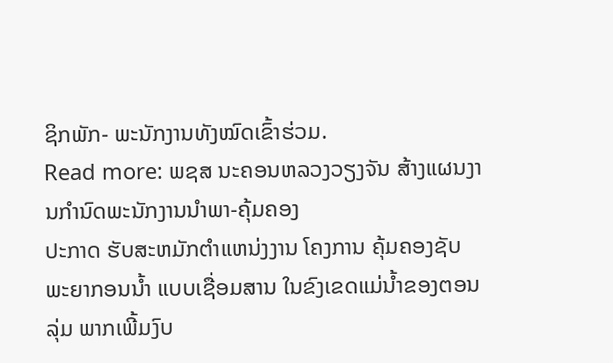ຊິກພັກ- ພະນັກງານທັງໝົດເຂົ້າຮ່ວມ.
Read more: ພຊສ ນະຄອນຫລວງວຽງຈັນ ສ້າງແຜນງານກຳນົດພະນັກງານນຳພາ-ຄຸ້ມຄອງ
ປະກາດ ຮັບສະຫມັກຕຳແຫນ່ງງານ ໂຄງການ ຄຸ້ມຄອງຊັບພະຍາກອນນໍ້າ ແບບເຊື່ອມສານ ໃນຂົງເຂດແມ່ນໍ້າຂອງຕອນລຸ່ມ ພາກເພີ້ມງົບ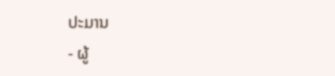ປະມານ
- ຜູ້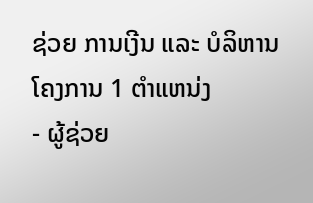ຊ່ວຍ ການເງີນ ແລະ ບໍລິຫານໂຄງການ 1 ຕຳແຫນ່ງ
- ຜູ້ຊ່ວຍ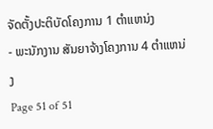ຈັດຕັ້ງປະຕິບັດໂຄງການ 1 ຕຳແຫນ່ງ
- ພະນັກງານ ສັນຍາຈ້າງໂຄງການ 4 ຕຳແຫນ່ງ
Page 51 of 51